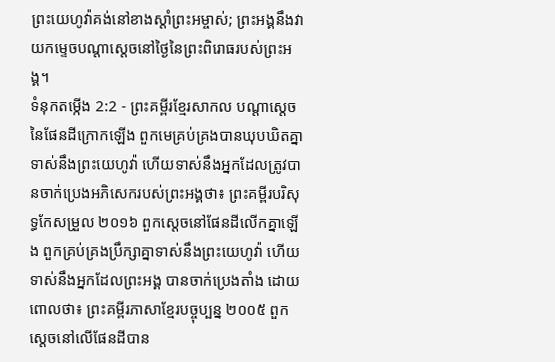ព្រះយេហូវ៉ាគង់នៅខាងស្ដាំព្រះអម្ចាស់; ព្រះអង្គនឹងវាយកម្ទេចបណ្ដាស្ដេចនៅថ្ងៃនៃព្រះពិរោធរបស់ព្រះអង្គ។
ទំនុកតម្កើង 2:2 - ព្រះគម្ពីរខ្មែរសាកល បណ្ដាស្ដេចនៃផែនដីក្រោកឡើង ពួកមេគ្រប់គ្រងបានឃុបឃិតគ្នា ទាស់នឹងព្រះយេហូវ៉ា ហើយទាស់នឹងអ្នកដែលត្រូវបានចាក់ប្រេងអភិសេករបស់ព្រះអង្គថា៖ ព្រះគម្ពីរបរិសុទ្ធកែសម្រួល ២០១៦ ពួកស្ដេចនៅផែនដីលើកគ្នាឡើង ពួកគ្រប់គ្រងប្រឹក្សាគ្នាទាស់នឹងព្រះយេហូវ៉ា ហើយទាស់នឹងអ្នកដែលព្រះអង្គ បានចាក់ប្រេងតាំង ដោយពោលថា៖ ព្រះគម្ពីរភាសាខ្មែរបច្ចុប្បន្ន ២០០៥ ពួកស្ដេចនៅលើផែនដីបាន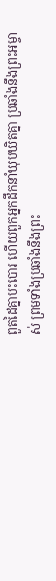ពួតដៃគ្នាបះបោរ ហើយពួកអ្នកដឹកនាំឃុបឃិតគ្នា ប្រឆាំងនឹងព្រះអម្ចាស់ ព្រមទាំងប្រឆាំងនឹងព្រះ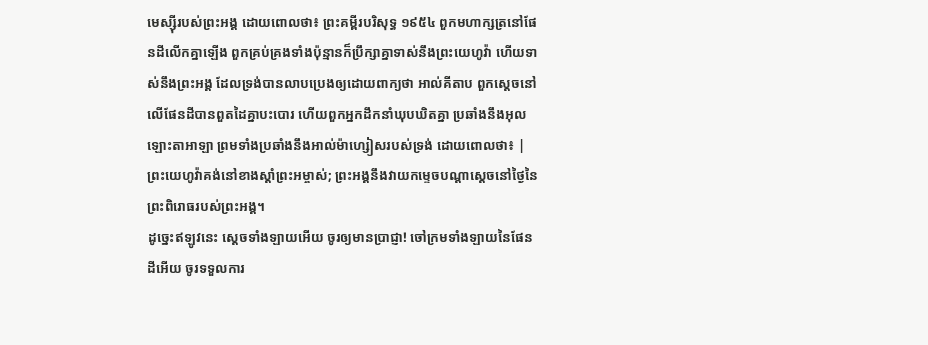មេស្ស៊ីរបស់ព្រះអង្គ ដោយពោលថា៖ ព្រះគម្ពីរបរិសុទ្ធ ១៩៥៤ ពួកមហាក្សត្រនៅផែនដីលើកគ្នាឡើង ពួកគ្រប់គ្រងទាំងប៉ុន្មានក៏ប្រឹក្សាគ្នាទាស់នឹងព្រះយេហូវ៉ា ហើយទាស់នឹងព្រះអង្គ ដែលទ្រង់បានលាបប្រេងឲ្យដោយពាក្យថា អាល់គីតាប ពួកស្ដេចនៅលើផែនដីបានពួតដៃគ្នាបះបោរ ហើយពួកអ្នកដឹកនាំឃុបឃិតគ្នា ប្រឆាំងនឹងអុលឡោះតាអាឡា ព្រមទាំងប្រឆាំងនឹងអាល់ម៉ាហ្សៀសរបស់ទ្រង់ ដោយពោលថា៖ |
ព្រះយេហូវ៉ាគង់នៅខាងស្ដាំព្រះអម្ចាស់; ព្រះអង្គនឹងវាយកម្ទេចបណ្ដាស្ដេចនៅថ្ងៃនៃព្រះពិរោធរបស់ព្រះអង្គ។
ដូច្នេះឥឡូវនេះ ស្ដេចទាំងឡាយអើយ ចូរឲ្យមានប្រាជ្ញា! ចៅក្រមទាំងឡាយនៃផែនដីអើយ ចូរទទួលការ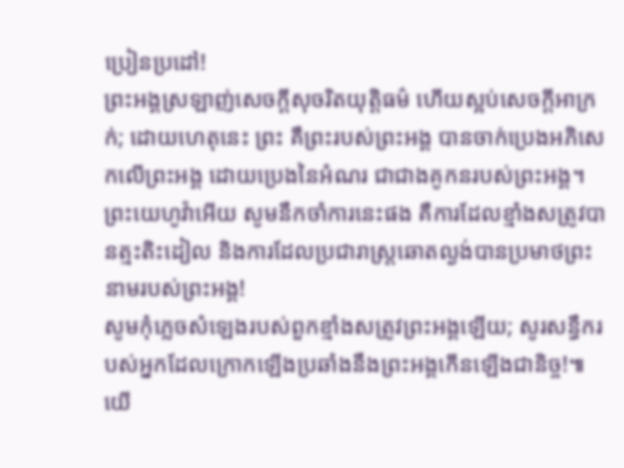ប្រៀនប្រដៅ!
ព្រះអង្គស្រឡាញ់សេចក្ដីសុចរិតយុត្តិធម៌ ហើយស្អប់សេចក្ដីអាក្រក់; ដោយហេតុនេះ ព្រះ គឺព្រះរបស់ព្រះអង្គ បានចាក់ប្រេងអភិសេកលើព្រះអង្គ ដោយប្រេងនៃអំណរ ជាជាងគូកនរបស់ព្រះអង្គ។
ព្រះយេហូវ៉ាអើយ សូមនឹកចាំការនេះផង គឺការដែលខ្មាំងសត្រូវបានត្មះតិះដៀល និងការដែលប្រជារាស្ត្រឆោតល្ងង់បានប្រមាថព្រះនាមរបស់ព្រះអង្គ!
សូមកុំភ្លេចសំឡេងរបស់ពួកខ្មាំងសត្រូវព្រះអង្គឡើយ; សូរសន្ធឹករបស់អ្នកដែលក្រោកឡើងប្រឆាំងនឹងព្រះអង្គកើនឡើងជានិច្ច!៕
យើ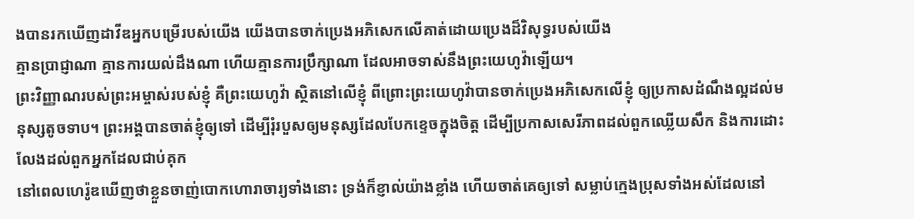ងបានរកឃើញដាវីឌអ្នកបម្រើរបស់យើង យើងបានចាក់ប្រេងអភិសេកលើគាត់ដោយប្រេងដ៏វិសុទ្ធរបស់យើង
គ្មានប្រាជ្ញាណា គ្មានការយល់ដឹងណា ហើយគ្មានការប្រឹក្សាណា ដែលអាចទាស់នឹងព្រះយេហូវ៉ាឡើយ។
ព្រះវិញ្ញាណរបស់ព្រះអម្ចាស់របស់ខ្ញុំ គឺព្រះយេហូវ៉ា ស្ថិតនៅលើខ្ញុំ ពីព្រោះព្រះយេហូវ៉ាបានចាក់ប្រេងអភិសេកលើខ្ញុំ ឲ្យប្រកាសដំណឹងល្អដល់មនុស្សតូចទាប។ ព្រះអង្គបានចាត់ខ្ញុំឲ្យទៅ ដើម្បីរុំរបួសឲ្យមនុស្សដែលបែកខ្ទេចក្នុងចិត្ត ដើម្បីប្រកាសសេរីភាពដល់ពួកឈ្លើយសឹក និងការដោះលែងដល់ពួកអ្នកដែលជាប់គុក
នៅពេលហេរ៉ូឌឃើញថាខ្លួនចាញ់បោកហោរាចារ្យទាំងនោះ ទ្រង់ក៏ខ្ញាល់យ៉ាងខ្លាំង ហើយចាត់គេឲ្យទៅ សម្លាប់ក្មេងប្រុសទាំងអស់ដែលនៅ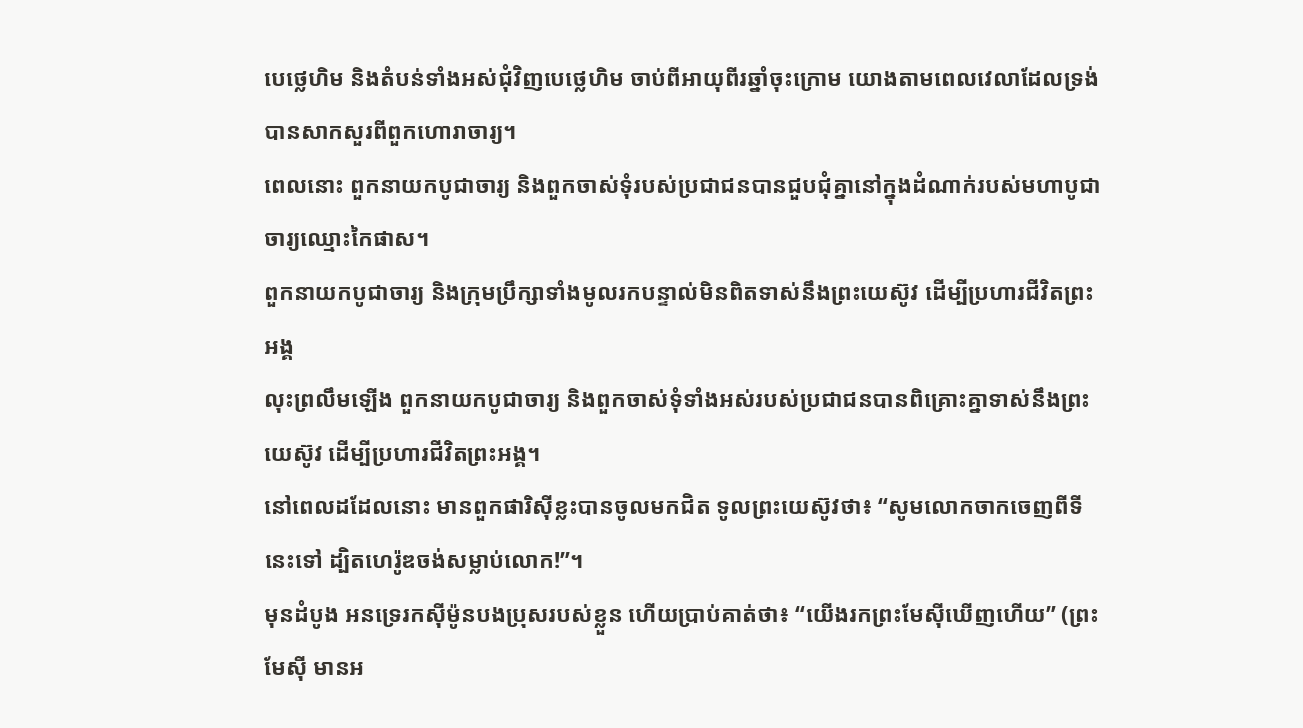បេថ្លេហិម និងតំបន់ទាំងអស់ជុំវិញបេថ្លេហិម ចាប់ពីអាយុពីរឆ្នាំចុះក្រោម យោងតាមពេលវេលាដែលទ្រង់បានសាកសួរពីពួកហោរាចារ្យ។
ពេលនោះ ពួកនាយកបូជាចារ្យ និងពួកចាស់ទុំរបស់ប្រជាជនបានជួបជុំគ្នានៅក្នុងដំណាក់របស់មហាបូជាចារ្យឈ្មោះកៃផាស។
ពួកនាយកបូជាចារ្យ និងក្រុមប្រឹក្សាទាំងមូលរកបន្ទាល់មិនពិតទាស់នឹងព្រះយេស៊ូវ ដើម្បីប្រហារជីវិតព្រះអង្គ
លុះព្រលឹមឡើង ពួកនាយកបូជាចារ្យ និងពួកចាស់ទុំទាំងអស់របស់ប្រជាជនបានពិគ្រោះគ្នាទាស់នឹងព្រះយេស៊ូវ ដើម្បីប្រហារជីវិតព្រះអង្គ។
នៅពេលដដែលនោះ មានពួកផារិស៊ីខ្លះបានចូលមកជិត ទូលព្រះយេស៊ូវថា៖ “សូមលោកចាកចេញពីទីនេះទៅ ដ្បិតហេរ៉ូឌចង់សម្លាប់លោក!”។
មុនដំបូង អនទ្រេរកស៊ីម៉ូនបងប្រុសរបស់ខ្លួន ហើយប្រាប់គាត់ថា៖ “យើងរកព្រះមែស៊ីឃើញហើយ” (ព្រះមែស៊ី មានអ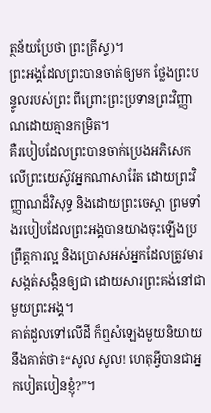ត្ថន័យប្រែថា ព្រះគ្រីស្ទ)។
ព្រះអង្គដែលព្រះបានចាត់ឲ្យមក ថ្លែងព្រះបន្ទូលរបស់ព្រះ ពីព្រោះព្រះប្រទានព្រះវិញ្ញាណដោយគ្មានកម្រិត។
គឺរបៀបដែលព្រះបានចាក់ប្រេងអភិសេកលើព្រះយេស៊ូវអ្នកណាសារ៉ែត ដោយព្រះវិញ្ញាណដ៏វិសុទ្ធ និងដោយព្រះចេស្ដា ព្រមទាំងរបៀបដែលព្រះអង្គបានយាងចុះឡើងប្រព្រឹត្តការល្អ និងប្រោសអស់អ្នកដែលត្រូវមារសង្កត់សង្កិនឲ្យជា ដោយសារព្រះគង់នៅជាមួយព្រះអង្គ។
គាត់ដួលទៅលើដី ក៏ឮសំឡេងមួយនិយាយនឹងគាត់ថា៖“សូល សូល! ហេតុអ្វីបានជាអ្នកបៀតបៀនខ្ញុំ?”។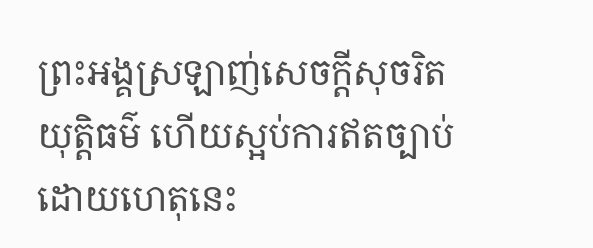ព្រះអង្គស្រឡាញ់សេចក្ដីសុចរិតយុត្តិធម៌ ហើយស្អប់ការឥតច្បាប់ ដោយហេតុនេះ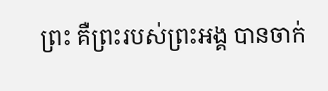ព្រះ គឺព្រះរបស់ព្រះអង្គ បានចាក់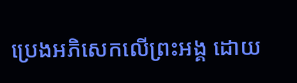ប្រេងអភិសេកលើព្រះអង្គ ដោយ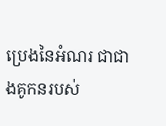ប្រេងនៃអំណរ ជាជាងគូកនរបស់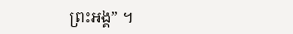ព្រះអង្គ” ។